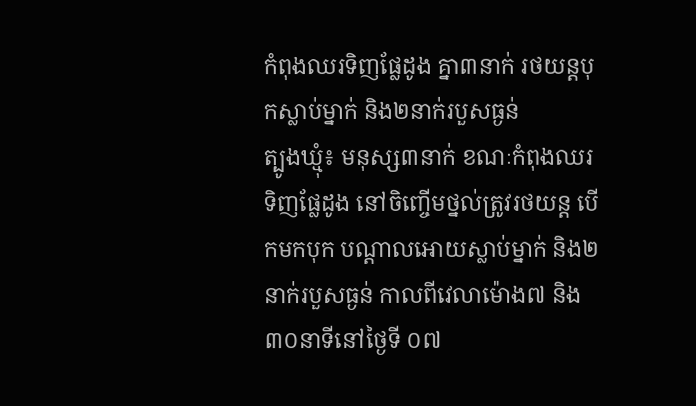កំពុងឈរទិញផ្លែដូង គ្នា៣នាក់ រថយន្តបុកស្លាប់ម្នាក់ និង២នាក់របួសធ្ងន់
ត្បូងឃ្មុំ៖ មនុស្ស៣នាក់ ខណៈកំពុងឈរទិញផ្លែដូង នៅចិញ្ចើមថ្នល់ត្រូវរថយន្ត បើកមកបុក បណ្តាលអោយស្លាប់ម្នាក់ និង២នាក់របួសធ្ងន់ កាលពីវេលាម៉ោង៧ និង៣០នាទីនៅថ្ងៃទី ០៧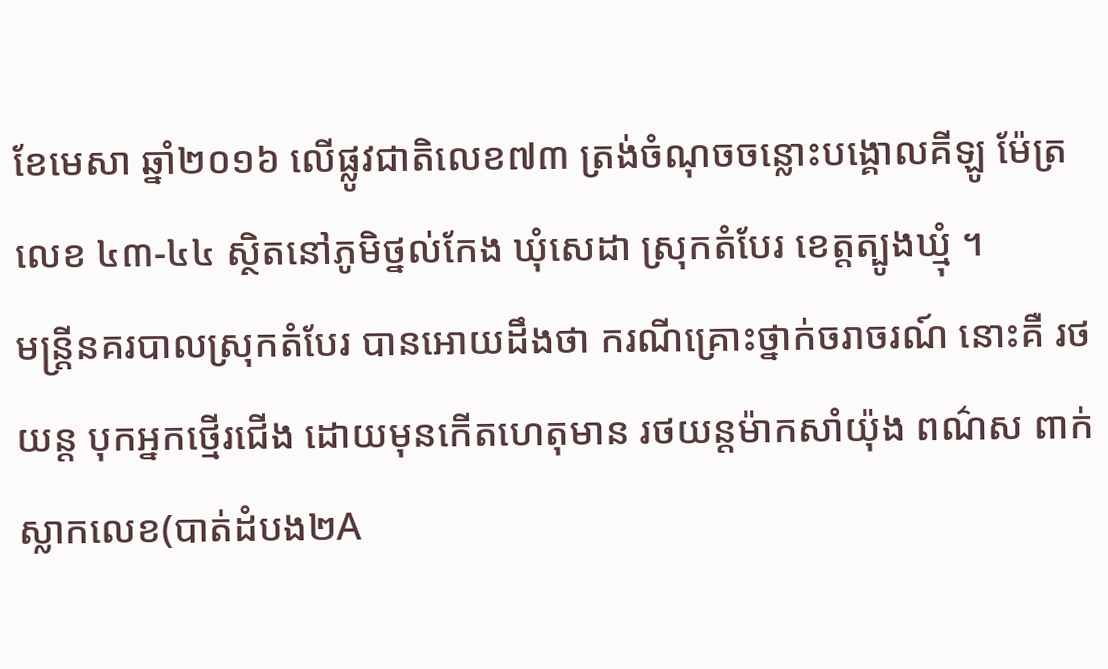ខែមេសា ឆ្នាំ២០១៦ លើផ្លូវជាតិលេខ៧៣ ត្រង់ចំណុចចន្លោះបង្គោលគីឡូ ម៉ែត្រលេខ ៤៣-៤៤ ស្ថិតនៅភូមិថ្នល់កែង ឃុំសេដា ស្រុកតំបែរ ខេត្តត្បូងឃ្មុំ ។
មន្ត្រីនគរបាលស្រុកតំបែរ បានអោយដឹងថា ករណីគ្រោះថ្នាក់ចរាចរណ៍ នោះគឺ រថយន្ត បុកអ្នកថ្មើរជើង ដោយមុនកើតហេតុមាន រថយន្តម៉ាកសាំយ៉ុង ពណ៌ស ពាក់ស្លាកលេខ(បាត់ដំបង២A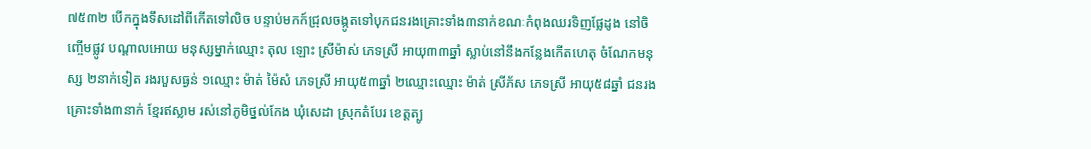៧៥៣២ បើកក្នុងទឹសដៅពីកើតទៅលិច បន្ទាប់មកក៍ជ្រុលចង្កូតទៅបុកជនរងគ្រោះទាំង៣នាក់ខណៈកំពុងឈរទិញផ្លែដូង នៅចិញ្ចើមផ្លូវ បណ្តាលអោយ មនុស្សម្នាក់ឈ្មោះ តុល ឡោះ ស្រីម៉ាស់ ភេទស្រី អាយុ៣៣ឆ្នាំ ស្លាប់នៅនឹងកន្លែងកើតហេតុ ចំណែកមនុស្ស ២នាក់ទៀត រងរបួសធ្ងន់ ១ឈ្មោះ ម៉ាត់ ម៉ៃសំ ភេទស្រី អាយុ៥៣ឆ្នាំ ២ឈ្មោះឈ្មោះ ម៉ាត់ ស្រីភ័ស ភេទស្រី អាយុ៥៨ឆ្នាំ ជនរងគ្រោះទាំង៣នាក់ ខ្មែរឥស្លាម រស់នៅភូមិថ្នល់កែង ឃុំសេដា ស្រុកតំបែរ ខេត្តត្បូ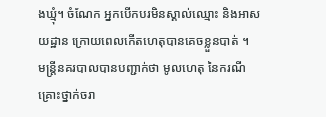ងឃ្មុំ។ ចំណែក អ្នកបើកបរមិនស្គាល់ឈ្មោះ និងអាសយដ្ឋាន ក្រោយពេលកើតហេតុបានគេចខ្លួនបាត់ ។
មន្ត្រីនគរបាលបានបញ្ជាក់ថា មូលហេតុ នៃករណីគ្រោះថ្នាក់ចរា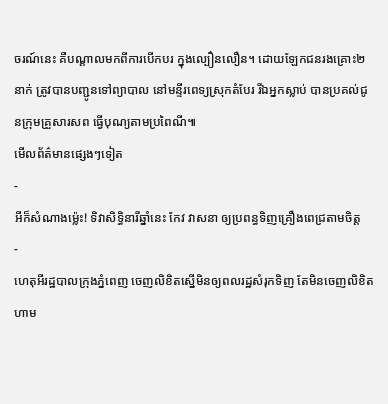ចរណ៍នេះ គឺបណ្តាលមកពីការបើកបរ ក្នុងល្បឿនលឿន។ ដោយឡែកជនរងគ្រោះ២នាក់ ត្រូវបានបញ្ជូនទៅព្យាបាល នៅមន្ទីរពេទ្យស្រុកតំបែរ រីឯអ្នកស្លាប់ បានប្រគល់ជូនក្រុមគ្រួសារសព ធ្វើបុណ្យតាមប្រពៃណី៕
មើលព័ត៌មានផ្សេងៗទៀត
-
អីក៏សំណាងម្ល៉េះ! ទិវាសិទ្ធិនារីឆ្នាំនេះ កែវ វាសនា ឲ្យប្រពន្ធទិញគ្រឿងពេជ្រតាមចិត្ត
-
ហេតុអីរដ្ឋបាលក្រុងភ្នំពេញ ចេញលិខិតស្នើមិនឲ្យពលរដ្ឋសំរុកទិញ តែមិនចេញលិខិតហាម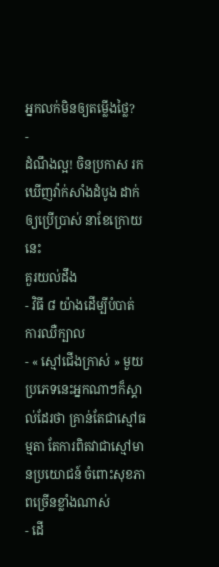អ្នកលក់មិនឲ្យតម្លើងថ្លៃ?
-
ដំណឹងល្អ! ចិនប្រកាស រកឃើញវ៉ាក់សាំងដំបូង ដាក់ឲ្យប្រើប្រាស់ នាខែក្រោយនេះ
គួរយល់ដឹង
- វិធី ៨ យ៉ាងដើម្បីបំបាត់ការឈឺក្បាល
- « ស្មៅជើងក្រាស់ » មួយប្រភេទនេះអ្នកណាៗក៏ស្គាល់ដែរថា គ្រាន់តែជាស្មៅធម្មតា តែការពិតវាជាស្មៅមានប្រយោជន៍ ចំពោះសុខភាពច្រើនខ្លាំងណាស់
- ដើ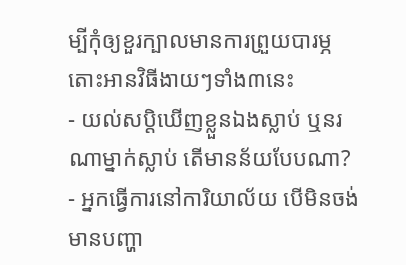ម្បីកុំឲ្យខួរក្បាលមានការព្រួយបារម្ភ តោះអានវិធីងាយៗទាំង៣នេះ
- យល់សប្តិឃើញខ្លួនឯងស្លាប់ ឬនរណាម្នាក់ស្លាប់ តើមានន័យបែបណា?
- អ្នកធ្វើការនៅការិយាល័យ បើមិនចង់មានបញ្ហា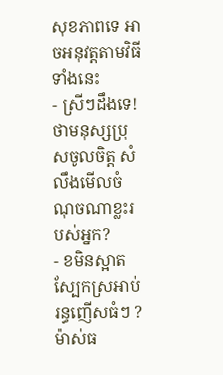សុខភាពទេ អាចអនុវត្តតាមវិធីទាំងនេះ
- ស្រីៗដឹងទេ! ថាមនុស្សប្រុសចូលចិត្ត សំលឹងមើលចំណុចណាខ្លះរបស់អ្នក?
- ខមិនស្អាត ស្បែកស្រអាប់ រន្ធញើសធំៗ ? ម៉ាស់ធ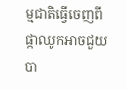ម្មជាតិធ្វើចេញពីផ្កាឈូកអាចជួយបា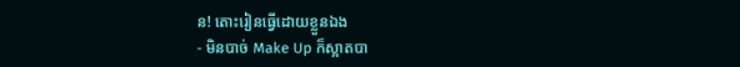ន! តោះរៀនធ្វើដោយខ្លួនឯង
- មិនបាច់ Make Up ក៏ស្អាតបា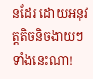នដែរ ដោយអនុវត្តតិចនិចងាយៗទាំងនេះណា!